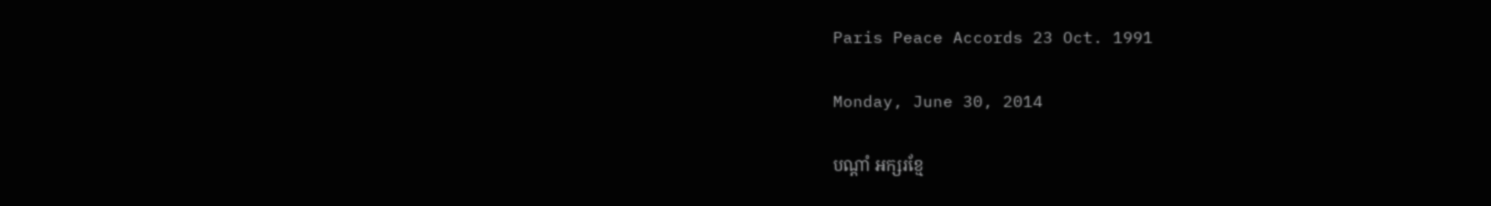Paris Peace Accords 23 Oct. 1991

Monday, June 30, 2014

បណ្ដាំ អក្សរខ្មែ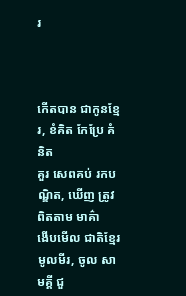រ



កើតបាន ជាកូនខ្មែរ, ខំគិត កែប្រែ គំនិត
គួរ សេពគប់ រកបណ្ឌិត, ឃើញ ត្រូវ ពិតតាម មាគ៌ា
ងើបមើល ជាតិខ្មែរ មូលមីរ, ចូល សាមគ្គី ជួ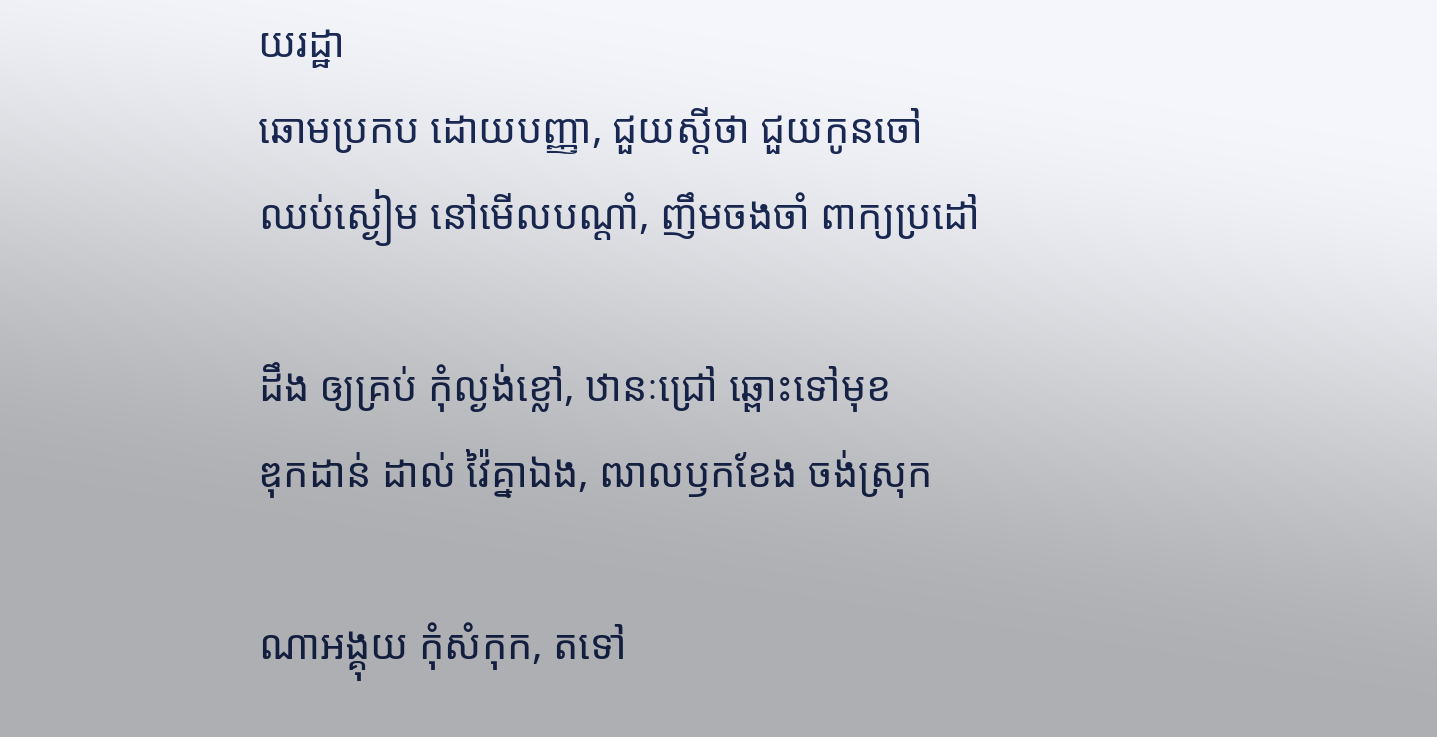យរដ្ឋា
ឆោមប្រកប ដោយបញ្ញា, ជួយស្ដីថា ជួយកូនចៅ
ឈប់ស្ងៀម នៅមើលបណ្ដាំ, ញឹមចងចាំ ពាក្យប្រដៅ

ដឹង ឲ្យគ្រប់ កុំល្ងង់ខ្លៅ, ឋានៈជ្រៅ ឆ្ពោះទៅមុខ
ឌុកដាន់ ដាល់ វ៉ៃគ្នាឯង, ឍាលឫកខែង ចង់ស្រុក

ណាអង្គុយ កុំសំកុក, តទៅ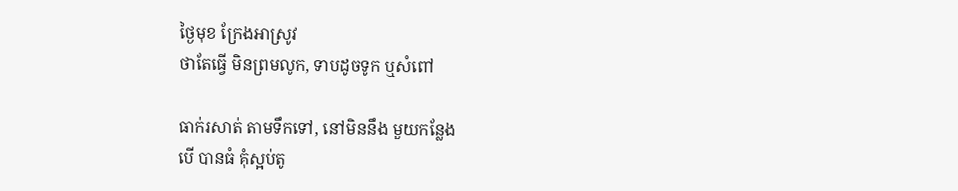ថ្ងៃមុខ ក្រែងអាស្រូវ
ថាតែធ្វើ មិនព្រមលូក, ទាបដូចទូក ឬសំពៅ

ធាក់រសាត់ តាមទឹកទៅ, នៅមិននឹង មួយកន្លែង
បើ បានធំ គុំស្អប់តូ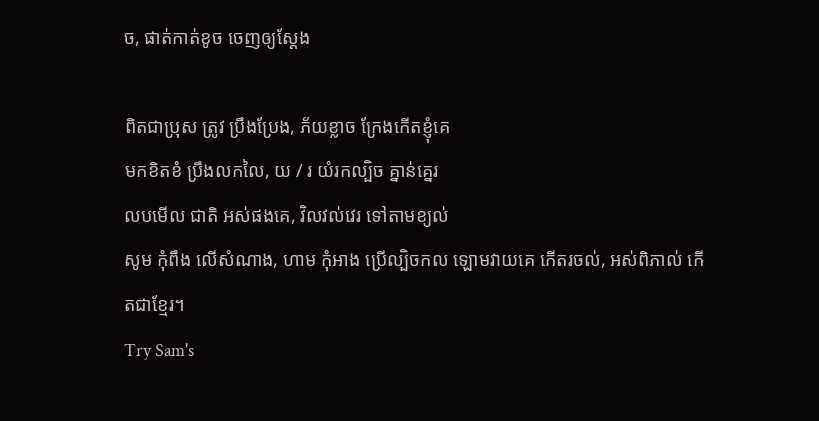ច, ផាត់កាត់ខូច ចេញឲ្យស្ដែង

ពិតជាប្រុស ត្រូវ ប្រឹងប្រែង, ភ័យខ្លាច ក្រែងកើតខ្ញុំគេ
មកខិតខំ ប្រឹងលកលៃ, យ / រ យំរកល្បិច គ្នាន់គ្នេរ
លបមើល ជាតិ អស់ផងគេ, វិលវល់វេរ ទៅតាមខ្យល់
សូម កុំពឹង លើសំណាង, ហាម កុំអាង ប្រើល្បិចកល ឡោមវាយគេ កើតរចល់, អស់ពិភាល់ កើតជាខ្មែរ។
Try Sam's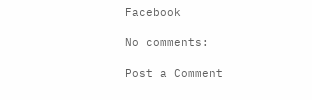Facebook

No comments:

Post a Comment